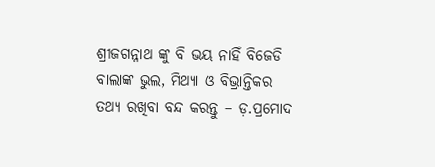ଶ୍ରୀଜଗନ୍ନାଥ ଙ୍କୁ ବି ଭୟ ନାହିଁ ବିଜେଡି ବାଲାଙ୍କ ଭୁଲ, ମିଥ୍ୟା ଓ ବିଭ୍ରାନ୍ତିକର ତଥ୍ୟ ରଖିବା ବନ୍ଦ କରନ୍ତୁ – ଡ଼.ପ୍ରମୋଦ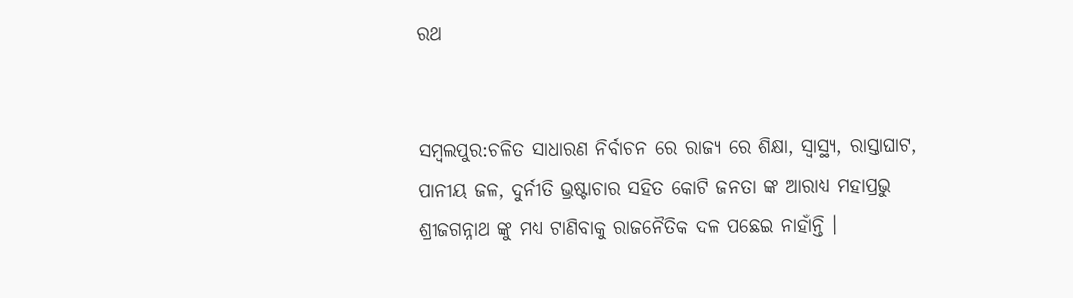ରଥ


ସମ୍ବଲପୁର:ଚଳିତ ସାଧାରଣ ନିର୍ବାଚନ ରେ ରାଜ୍ୟ ରେ ଶିକ୍ଷା, ସ୍ୱାସ୍ଥ୍ୟ, ରାସ୍ତାଘାଟ, ପାନୀୟ ଜଳ, ଦୁର୍ନୀତି ଭ୍ରଷ୍ଟାଚାର ସହିତ କୋଟି ଜନତା ଙ୍କ ଆରାଧ୍ୟ ମହାପ୍ରଭୁ ଶ୍ରୀଜଗନ୍ନାଥ ଙ୍କୁ ମଧ୍ୟ ଟାଣିବାକୁ ରାଜନୈତିକ ଦଳ ପଛେଇ ନାହାଁନ୍ତି ।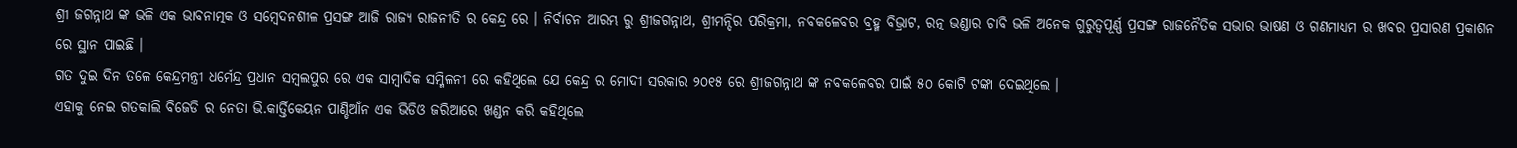ଶ୍ରୀ ଜଗନ୍ନାଥ ଙ୍କ ଭଳି ଏକ ଭାବନାତ୍ମକ ଓ ସମ୍ବେଦନଶୀଳ ପ୍ରସଙ୍ଗ ଆଜି ରାଜ୍ୟ ରାଜନୀତି ର କେନ୍ଦ୍ର ରେ । ନିର୍ବାଚନ ଆରମ୍ଭ ରୁ ଶ୍ରୀଜଗନ୍ନାଥ, ଶ୍ରୀମନ୍ଦିର ପରିକ୍ରମା, ନବକଳେବର ବ୍ରହ୍ମ ବିଭ୍ରାଟ, ରତ୍ନ ଭଣ୍ଡାର ଚାବି ଭଳି ଅନେକ ଗୁରୁତ୍ୱପୂର୍ଣ୍ଣ ପ୍ରସଙ୍ଗ ରାଜନୈତିକ ସଭାର ଭାଷଣ ଓ ଗଣମାଧ୍ୟମ ର ଖବର ପ୍ରସାରଣ ପ୍ରକାଶନ ରେ ସ୍ଥାନ ପାଇଛି ।
ଗତ ଦୁଇ ଦିନ ତଳେ କେନ୍ଦ୍ରମନ୍ତ୍ରୀ ଧର୍ମେନ୍ଦ୍ର ପ୍ରଧାନ ସମ୍ବଲପୁର ରେ ଏକ ସାମ୍ବାଦିକ ସମ୍ମିଳନୀ ରେ କହିଥିଲେ ଯେ କେନ୍ଦ୍ର ର ମୋଦୀ ସରକାର ୨୦୧୫ ରେ ଶ୍ରୀଜଗନ୍ନାଥ ଙ୍କ ନବକଳେବର ପାଇଁ ୫୦ କୋଟି ଟଙ୍କା ଦେଇଥିଲେ ।
ଏହାକୁ ନେଇ ଗତକାଲି ବିଜେଡି ର ନେତା ଭି.କାର୍ତ୍ତିକେୟନ ପାଣ୍ଡିଆଁନ ଏକ ଭିଡିଓ ଜରିଆରେ ଖଣ୍ଡନ କରି କହିଥିଲେ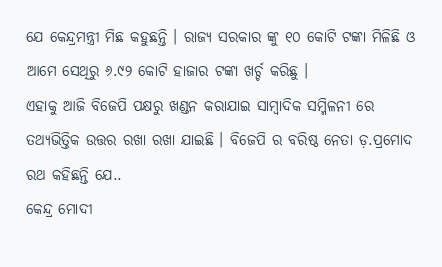ଯେ କେନ୍ଦ୍ରମନ୍ତ୍ରୀ ମିଛ କହୁଛନ୍ତି । ରାଜ୍ୟ ସରକାର ଙ୍କୁ ୧୦ କୋଟି ଟଙ୍କା ମିଳିଛି ଓ ଆମେ ସେଥିରୁ ୬.୯୨ କୋଟି ହାଜାର ଟଙ୍କା ଖର୍ଚ୍ଚ କରିଛୁ ।
ଏହାକୁ ଆଜି ବିଜେପି ପକ୍ଷରୁ ଖଣ୍ଡନ କରାଯାଇ ସାମ୍ବାଦିକ ସମ୍ମିଳନୀ ରେ ତଥ୍ୟଭିତ୍ତିକ ଉତ୍ତର ରଖା ରଖା ଯାଇଛି । ବିଜେପି ର ବରିଷ୍ଠ ନେତା ଡ଼.ପ୍ରମୋଦ ରଥ କହିଛନ୍ତି ଯେ..
କେନ୍ଦ୍ର ମୋଦୀ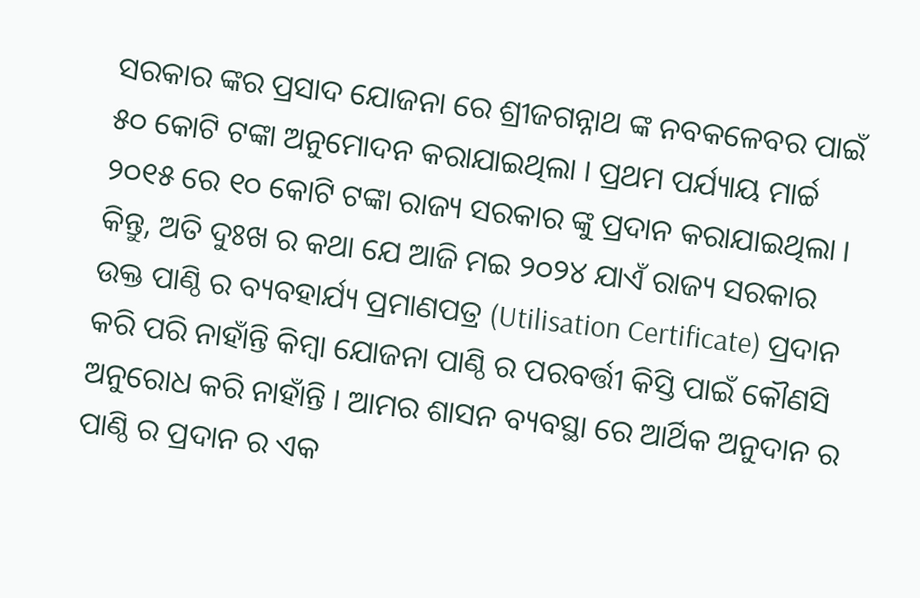ସରକାର ଙ୍କର ପ୍ରସାଦ ଯୋଜନା ରେ ଶ୍ରୀଜଗନ୍ନାଥ ଙ୍କ ନବକଳେବର ପାଇଁ ୫୦ କୋଟି ଟଙ୍କା ଅନୁମୋଦନ କରାଯାଇଥିଲା । ପ୍ରଥମ ପର୍ଯ୍ୟାୟ ମାର୍ଚ୍ଚ ୨୦୧୫ ରେ ୧୦ କୋଟି ଟଙ୍କା ରାଜ୍ୟ ସରକାର ଙ୍କୁ ପ୍ରଦାନ କରାଯାଇଥିଲା । କିନ୍ତୁ, ଅତି ଦୁଃଖ ର କଥା ଯେ ଆଜି ମଇ ୨୦୨୪ ଯାଏଁ ରାଜ୍ୟ ସରକାର ଉକ୍ତ ପାଣ୍ଠି ର ବ୍ୟବହାର୍ଯ୍ୟ ପ୍ରମାଣପତ୍ର (Utilisation Certificate) ପ୍ରଦାନ କରି ପରି ନାହାଁନ୍ତି କିମ୍ବା ଯୋଜନା ପାଣ୍ଠି ର ପରବର୍ତ୍ତୀ କିସ୍ତି ପାଇଁ କୌଣସି ଅନୁରୋଧ କରି ନାହାଁନ୍ତି । ଆମର ଶାସନ ବ୍ୟବସ୍ଥା ରେ ଆର୍ଥିକ ଅନୁଦାନ ର ପାଣ୍ଠି ର ପ୍ରଦାନ ର ଏକ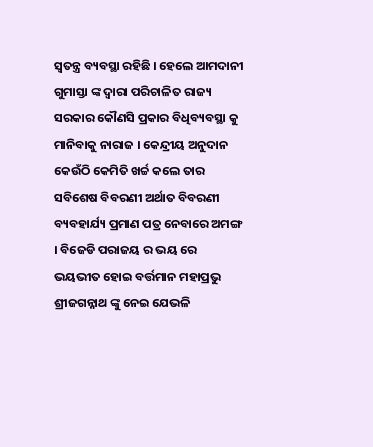ସ୍ୱତନ୍ତ୍ର ବ୍ୟବସ୍ଥା ରହିଛି । ହେଲେ ଆମଦାନୀ ଗୁମାସ୍ତା ଙ୍କ ଦ୍ୱାରା ପରିଚାଳିତ ରାଜ୍ୟ ସରକାର କୌଣସି ପ୍ରକାର ବିଧିବ୍ୟବସ୍ଥା କୁ ମାନିବାକୁ ନାରାଜ । କେନ୍ଦ୍ରୀୟ ଅନୁଦାନ କେଉଁଠି କେମିତି ଖର୍ଚ୍ଚ କଲେ ତାର ସବିଶେଷ ବିବରଣୀ ଅର୍ଥାତ ବିବରଣୀ ବ୍ୟବହାର୍ଯ୍ୟ ପ୍ରମାଣ ପତ୍ର ନେବାରେ ଅମଙ୍ଗ । ବିଜେଡି ପରାଜୟ ର ଭୟ ରେ ଭୟଭୀତ ହୋଇ ବର୍ତ୍ତମାନ ମହାପ୍ରଭୁ ଶ୍ରୀଜଗନ୍ନାଥ ଙ୍କୁ ନେଇ ଯେଭଳି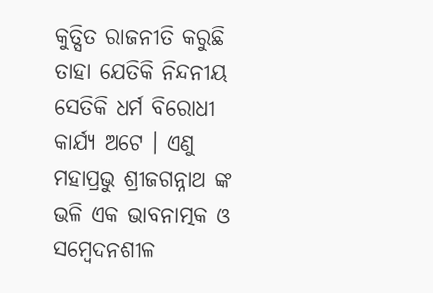କୁତ୍ସିତ ରାଜନୀତି କରୁଛି ତାହା ଯେତିକି ନିନ୍ଦନୀୟ ସେତିକି ଧର୍ମ ବିରୋଧୀ କାର୍ଯ୍ୟ ଅଟେ । ଏଣୁ ମହାପ୍ରଭୁ ଶ୍ରୀଜଗନ୍ନାଥ ଙ୍କ ଭଳି ଏକ ଭାବନାତ୍ମକ ଓ ସମ୍ବେଦନଶୀଳ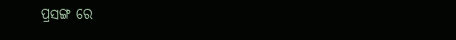ପ୍ରସଙ୍ଗ ରେ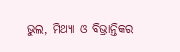ଭୁଲ, ମିଥ୍ୟା ଓ ବିଭ୍ରାନ୍ତିକର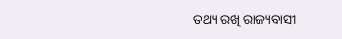ତଥ୍ୟ ରଖି ରାଜ୍ୟବାସୀ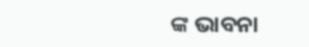ଙ୍କ ଭାବନା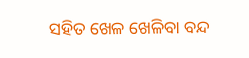ସହିତ ଖେଳ ଖେଳିବା ବନ୍ଦ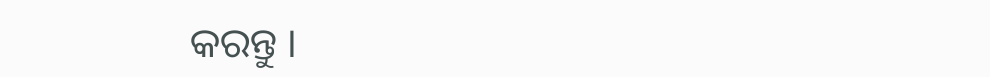କରନ୍ତୁ ।